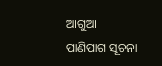ଆଗୁଆ ପାଣିପାଗ ସୂଚନା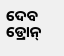ଦେବ ଡ୍ରୋନ୍‌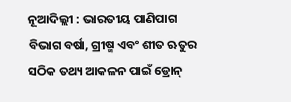ନୂଆଦିଲ୍ଲୀ : ଭାରତୀୟ ପାଣିପାଗ ବିଭାଗ ବର୍ଷା, ଗ୍ରୀଷ୍ମ ଏବଂ ଶୀତ ଋତୁର ସଠିକ ତଥ୍ୟ ଆକଳନ ପାଇଁ ଡ୍ରୋନ୍‌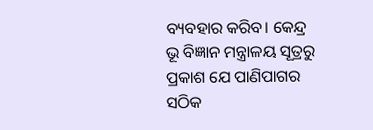ବ୍ୟବହାର କରିବ। କେନ୍ଦ୍ର ଭୂ ବିଜ୍ଞାନ ମନ୍ତ୍ରାଳୟ ସୂତ୍ରରୁ ପ୍ରକାଶ ଯେ ପାଣିପାଗର ସଠିକ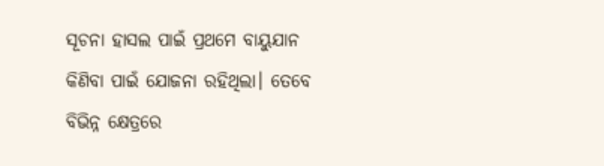ସୂଚନା ହାସଲ ପାଇଁ ପ୍ରଥମେ ବାୟୁଯାନ କିଣିବା ପାଇଁ ଯୋଜନା ରହିଥିଲା। ତେବେ ବିଭିନ୍ନ କ୍ଷେତ୍ରରେ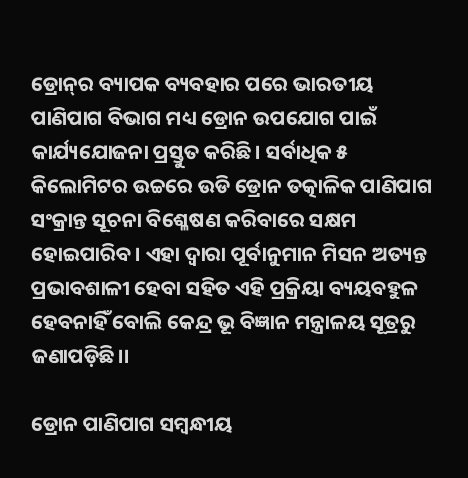ଡ୍ରୋନ୍‌ର ବ୍ୟାପକ ବ୍ୟବହାର ପରେ ଭାରତୀୟ ପାଣିପାଗ ବିଭାଗ ମଧ୍ୟ ଡ୍ରୋନ ଉପଯୋଗ ପାଇଁ କାର୍ଯ୍ୟଯୋଜନା ପ୍ରସ୍ତୁତ କରିଛି। ସର୍ବାଧିକ ୫ କିଲୋମିଟର ଉଚ୍ଚରେ ଉଡି ଡ୍ରୋନ ତତ୍କାଳିକ ପାଣିପାଗ ସଂକ୍ରାନ୍ତ ସୂଚନା ବି‌ଶ୍ଳେଷଣ କରିବାରେ ସକ୍ଷମ ହୋଇପାରିବ। ଏହା ଦ୍ବାରା ପୂର୍ବାନୁମାନ ମିସନ ଅତ୍ୟନ୍ତ ପ୍ରଭାବଶାଳୀ ହେବା ସହିତ ଏହି ପ୍ରକ୍ରିୟା ବ୍ୟୟବହୁଳ ହେବନାହିଁ ବୋଲି କେନ୍ଦ୍ର ଭୂ ବିଜ୍ଞାନ ମନ୍ତ୍ରାଳୟ ସୂତ୍ରରୁ ଜଣାପଡ଼ିଛି।।

ଡ୍ରୋନ ପାଣିପାଗ ସମ୍ବନ୍ଧୀୟ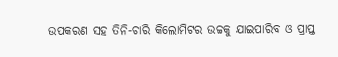ଉପକରଣ ସହ ତିନି-ଚାରି କିଲୋମିଟର ଉଚ୍ଚକୁ ଯାଇପାରିବ ଓ ପ୍ରାପ୍ତ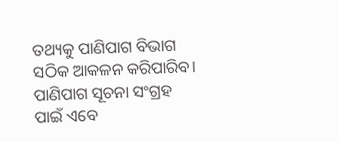ତଥ୍ୟକୁ ପାଣିପାଗ ବିଭାଗ ସଠିକ ଆକଳନ କରିପାରିବ। ପାଣିପାଗ ସୂଚନା ସଂଗ୍ରହ ପାଇଁ ଏବେ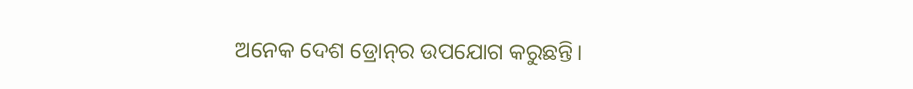ଅନେକ ଦେଶ ଡ୍ରୋନ୍‌ର ଉପଯୋଗ କରୁଛନ୍ତି।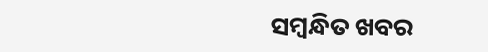ସମ୍ବନ୍ଧିତ ଖବର